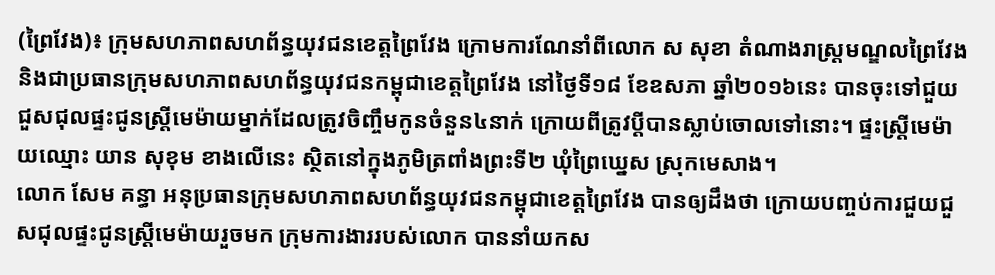(ព្រៃវែង)៖ ក្រុមសហភាពសហព័ន្ធយុវជនខេត្តព្រៃវែង ក្រោមការណែនាំពីលោក ស សុខា តំណាងរាស្រ្តមណ្ឌលព្រៃវែង និងជាប្រធានក្រុមសហភាពសហព័ន្ធយុវជនកម្ពុជាខេត្តព្រៃវែង នៅថ្ងៃទី១៨ ខែឧសភា ឆ្នាំ២០១៦នេះ បានចុះទៅជួយជួសជុលផ្ទះជូនស្រ្តីមេម៉ាយម្នាក់ដែលត្រូវចិញ្ចឹមកូនចំនួន៤នាក់ ក្រោយពីត្រូវប្តីបានស្លាប់ចោលទៅនោះ។ ផ្ទះស្រ្តីមេម៉ាយឈ្មោះ យាន សុខុម ខាងលើនេះ ស្ថិតនៅក្នុងភូមិត្រពាំងព្រះទី២ ឃុំព្រៃឃ្នេស ស្រុកមេសាង។
លោក សែម គន្ធា អនុប្រធានក្រុមសហភាពសហព័ន្ធយុវជនកម្ពុជាខេត្តព្រៃវែង បានឲ្យដឹងថា ក្រោយបញ្ចប់ការជួយជួសជុលផ្ទះជូនស្រ្តីមេម៉ាយរួចមក ក្រុមការងាររបស់លោក បាននាំយកស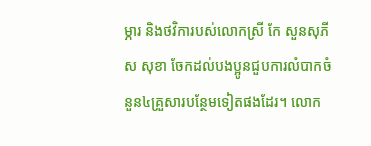ម្ភារ និងថវិការបស់លោកស្រី កែ សួនសុភី ស សុខា ចែកដល់បងប្អូនជួបការលំបាកចំនួន៤គ្រួសារបន្ថែមទៀតផងដែរ។ លោក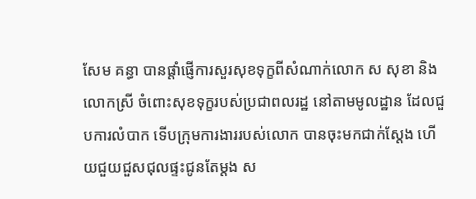សែម គន្ធា បានផ្តាំផ្ញើការសួរសុខទុក្ខពីសំណាក់លោក ស សុខា និងលោកស្រី ចំពោះសុខទុក្ខរបស់ប្រជាពលរដ្ឋ នៅតាមមូលដ្ឋាន ដែលជួបការលំបាក ទើបក្រុមការងាររបស់លោក បានចុះមកជាក់ស្តែង ហើយជួយជួសជុលផ្ទះជូនតែម្តង ស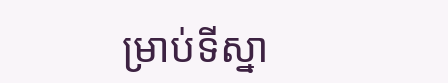ម្រាប់ទីស្នា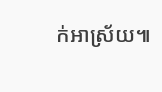ក់អាស្រ័យ៕